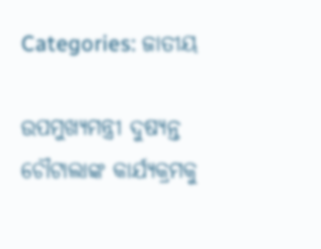Categories: ଜାତୀୟ

ଉପମୁଖ୍ୟମନ୍ତ୍ରୀ ଦୁଷ୍ୟନ୍ତ ଚୌଟାଲାଙ୍କ କାର୍ଯ୍ୟକ୍ରମକୁ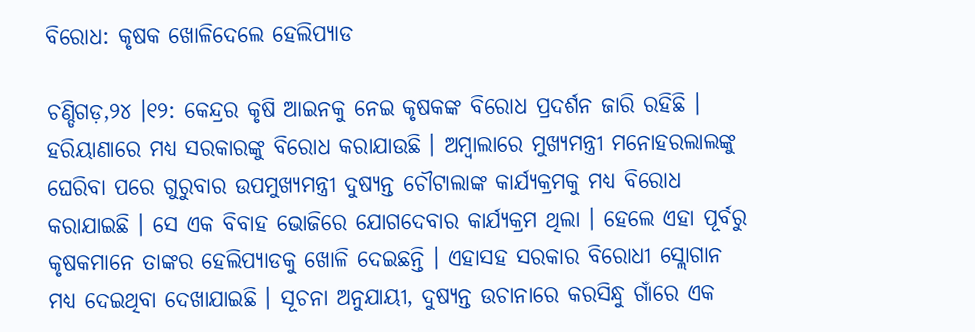ବିରୋଧ: କୃଷକ ଖୋଳିଦେଲେ ହେଲିପ୍ୟାଡ

ଚଣ୍ଡିଗଡ଼,୨୪ ।୧୨: କେନ୍ଦ୍ରର କୃଷି ଆଇନକୁ ନେଇ କୃଷକଙ୍କ ବିରୋଧ ପ୍ରଦର୍ଶନ ଜାରି ରହିଛି । ହରିୟାଣାରେ ମଧ୍ୟ ସରକାରଙ୍କୁ ବିରୋଧ କରାଯାଉଛି । ଅମ୍ବାଲାରେ ମୁଖ୍ୟମନ୍ତ୍ରୀ ମନୋହରଲାଲଙ୍କୁ ଘେରିବା ପରେ ଗୁରୁବାର ଉପମୁଖ୍ୟମନ୍ତ୍ରୀ ଦୁଷ୍ୟନ୍ତ ଚୌଟାଲାଙ୍କ କାର୍ଯ୍ୟକ୍ରମକୁ ମଧ୍ୟ ବିରୋଧ କରାଯାଇଛି । ସେ ଏକ ବିବାହ ଭୋଜିରେ ଯୋଗଦେବାର କାର୍ଯ୍ୟକ୍ରମ ଥିଲା । ହେଲେ ଏହା ପୂର୍ବରୁ କୃଷକମାନେ ତାଙ୍କର ହେଲିପ୍ୟାଡକୁ ଖୋଳି ଦେଇଛନ୍ତି । ଏହାସହ ସରକାର ବିରୋଧୀ ସ୍ଲୋଗାନ ମଧ୍ୟ ଦେଇଥିବା ଦେଖାଯାଇଛି । ସୂଚନା ଅନୁଯାୟୀ, ଦୁଷ୍ୟନ୍ତ ଉଚାନାରେ କରସିନ୍ଧୁ ଗାଁରେ ଏକ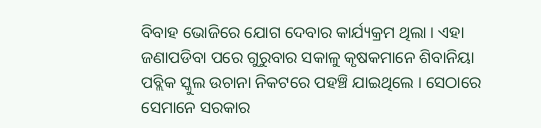ବିବାହ ଭୋଜିରେ ଯୋଗ ଦେବାର କାର୍ଯ୍ୟକ୍ରମ ଥିଲା । ଏହା ଜଣାପଡିବା ପରେ ଗୁରୁବାର ସକାଳୁ କୃଷକମାନେ ଶିବାନିୟା ପବ୍ଲିକ ସ୍କୁଲ ଉଚାନା ନିକଟରେ ପହଞ୍ଚି ଯାଇଥିଲେ । ସେଠାରେ ସେମାନେ ସରକାର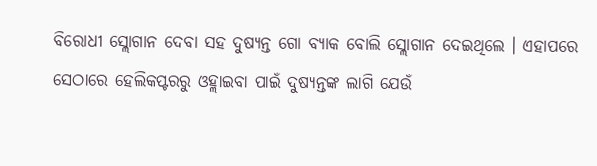ବିରୋଧୀ ସ୍ଲୋଗାନ ଦେବା ସହ ଦୁଷ୍ୟନ୍ତ ଗୋ ବ୍ୟାକ ବୋଲି ସ୍ଲୋଗାନ ଦେଇଥିଲେ । ଏହାପରେ ସେଠାରେ ହେଲିକପ୍ଟରରୁ ଓହ୍ଲାଇବା ପାଇଁ ଦୁଷ୍ୟନ୍ତଙ୍କ ଲାଗି ଯେଉଁ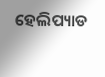ହେଲିପ୍ୟାଡ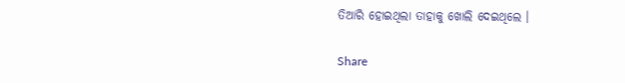ତିଆରି ହୋଇଥିଲା ତାହାକୁ ଖୋଲି ଦେଇଥିଲେ ।

Share